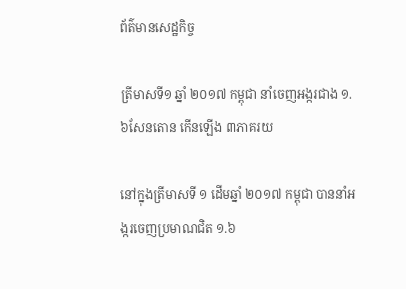ព័ត៌មានសេដ្ឋកិច្ច

ត្រីមាសទី១ ឆ្នាំ ២០១៧ កម្ពុជា នាំចេញអង្ករជាង ១.៦សែនតោន កើនឡើង ៣ភាគរយ

នៅក្នុងត្រីមាសទី ១ ដើមឆ្នាំ ២០១៧ កម្ពុជា បាននាំអង្ករចេញប្រមាណជិត ១.៦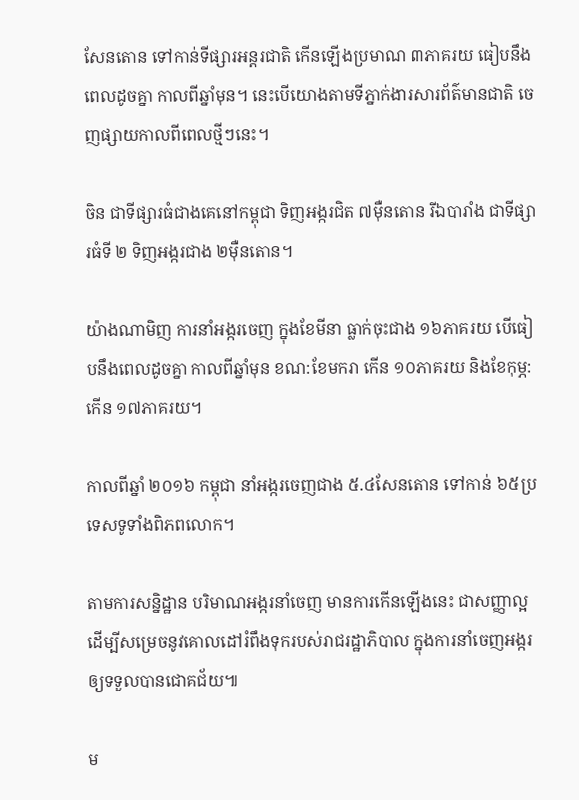សែនតោន ទៅកាន់ទីផ្សារអន្តរជាតិ កើនឡើងប្រមាណ ៣ភាគរយ ធៀបនឹងពេលដូចគ្នា កាលពីឆ្នាំមុន។ នេះបើយោងតាមទីភ្នាក់ងារសារព័ត៌មានជាតិ ចេញផ្សាយកាលពីពេលថ្មីៗនេះ។

ចិន ជាទីផ្សារធំជាងគេនៅកម្ពុជា ទិញអង្ករជិត ៧ម៉ឺនតោន រីឯបារាំង ជាទីផ្សារធំទី ២ ទិញអង្ករជាង ២ម៉ឺនតោន។

យ៉ាងណាមិញ ការនាំអង្ករចេញ ក្នុងខែមីនា ធ្លាក់ចុះជាង ១៦ភាគរយ បើធៀបនឹងពេលដូចគ្នា កាលពីឆ្នាំមុន ខណ:ខែមករា កើន ១០ភាគរយ និងខែកុម្ភ: កើន ១៧ភាគរយ។

កាលពីឆ្នាំ ២០១៦ កម្ពុជា នាំអង្ករចេញជាង ៥.៤សែនតោន ទៅកាន់ ៦៥ប្រទេសទូទាំងពិភពលោក។

តាមការសន្និដ្ឋាន បរិមាណអង្ករនាំចេញ មានការកើនឡើងនេះ ជាសញ្ញាល្អ ដើម្បីសម្រេចនូវគោលដៅរំពឹងទុករបស់រាជរដ្ឋាភិបាល ក្នុងការនាំចេញអង្ករឲ្យទទួលបានជោគជ័យ៕

ម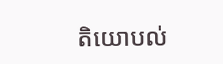តិយោបល់